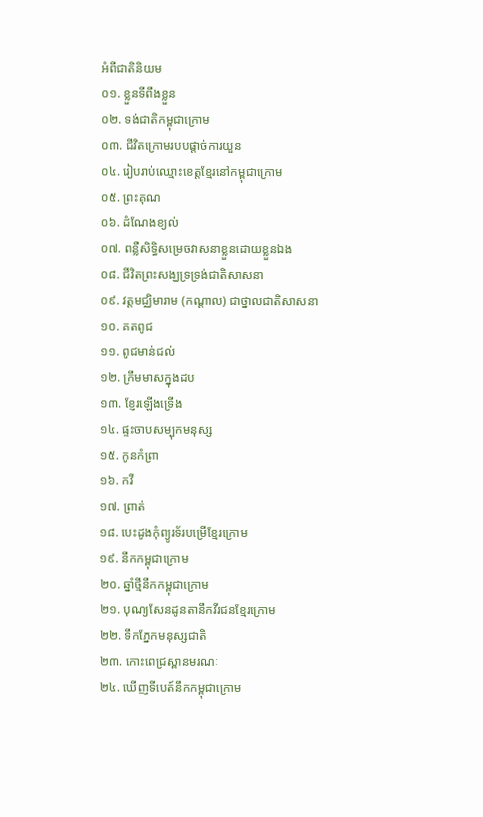អំពីជាតិនិយម
០១. ខ្លួនទីពឹងខ្លួន
០២. ទង់ជាតិកម្ពុជាក្រោម
០៣. ជីវិតក្រោមរបបផ្ដាច់ការយួន
០៤. រៀបរាប់ឈ្មោះខេត្តខ្មែរនៅកម្ពុជាក្រោម
០៥. ព្រះគុណ
០៦. ដំណែងខ្យល់
០៧. ពន្លឺសិទ្ធិសម្រេចវាសនាខ្លួនដោយខ្លួនឯង
០៨. ជីវិតព្រះសង្ឃទ្រទ្រង់ជាតិសាសនា
០៩. វត្តមជ្ឈិមារាម (កណ្ដាល) ជាថ្នាលជាតិសាសនា
១០. គតពូជ
១១. ពូជមាន់ជល់
១២. ក្រឹមមាសក្នុងដប
១៣. ខ្ញែរឡើងទ្រើង
១៤. ផ្ទះចាបសម្បុកមនុស្ស
១៥. កូនកំព្រា
១៦. កវី
១៧. ព្រាត់
១៨. បេះដូងកុំព្យូរទ័របម្រើខ្មែរក្រោម
១៩. នឹកកម្ពុជាក្រោម
២០. ឆ្នាំថ្មីនឹកកម្ពុជាក្រោម
២១. បុណ្យសែនដូនតានឹកវីរជនខ្មែរក្រោម
២២. ទឹកភ្នែកមនុស្សជាតិ
២៣. កោះពេជ្រស្ពានមរណៈ
២៤. ឃើញទីបេត៍នឹកកម្ពុជាក្រោម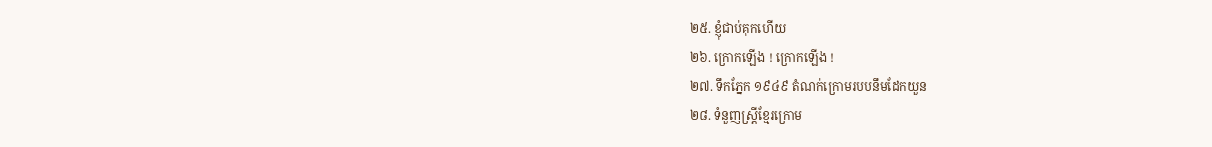២៥. ខ្ញុំជាប់គុកហើយ
២៦. ក្រោកឡើង ! ក្រោកឡើង !
២៧. ទឹកភ្នែក ១៩៤៩ តំណក់ក្រោមរបបនឹមដែកយួន
២៨. ទំនួញស្ត្រីខ្មែរក្រោម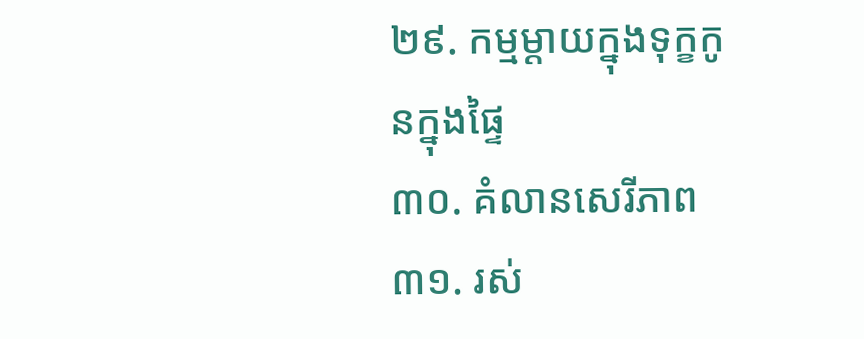២៩. កម្មម្ដាយក្នុងទុក្ខកូនក្នុងផ្ទៃ
៣០. គំលានសេរីភាព
៣១. រស់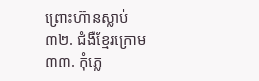ព្រោះហ៊ានស្លាប់
៣២. ជំងឺខ្មែរក្រោម
៣៣. កុំភ្លេ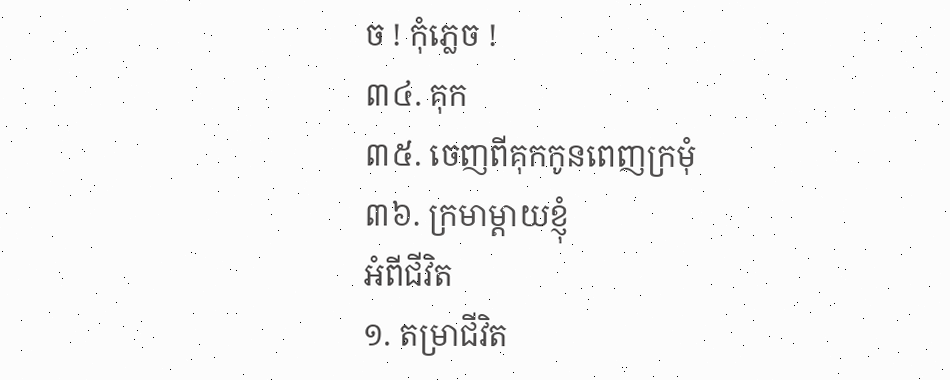ច ! កុំភ្លេច !
៣៤. គុក
៣៥. ចេញពីគុកកូនពេញក្រមុំ
៣៦. ក្រមាម្ដាយខ្ញុំ
អំពីជីវិត
១. តម្រាជីវិត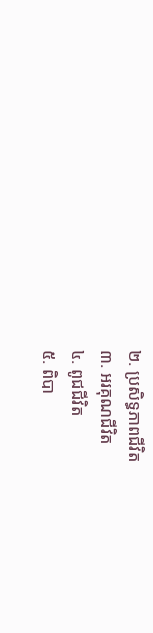២. ប្រសិទ្ធភាពជីវិត
៣. អរគុណជីវិត
៤. ពូជជីវិត
៥. ពិបា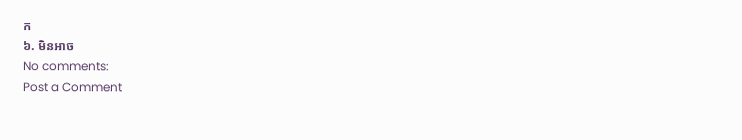ក
៦. មិនអាច
No comments:
Post a Comment